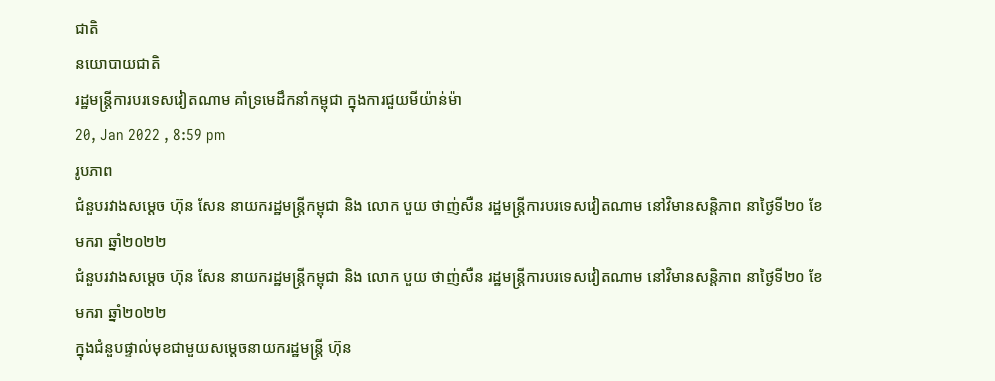ជាតិ
នយោបាយជាតិ
រដ្ឋមន្រ្តីការបរទេសវៀតណាម គាំទ្រមេដឹកនាំកម្ពុជា ក្នុងការជួយមីយ៉ាន់ម៉ា
20, Jan 2022 , 8:59 pm
រូបភាព
ជំនួបរវាងសម្តេច ហ៊ុន សែន នាយករដ្ឋមន្រ្តីកម្ពុជា និង លោក បួយ ថាញ់សឺន រដ្ឋមន្រ្តីការបរទេសវៀតណាម នៅវិមានសន្តិភាព នាថ្ងៃទី២០ ខែមករា ឆ្នាំ២០២២
ជំនួបរវាងសម្តេច ហ៊ុន សែន នាយករដ្ឋមន្រ្តីកម្ពុជា និង លោក បួយ ថាញ់សឺន រដ្ឋមន្រ្តីការបរទេសវៀតណាម នៅវិមានសន្តិភាព នាថ្ងៃទី២០ ខែមករា ឆ្នាំ២០២២
ក្នុងជំនួបផ្ទាល់មុខជាមួយសម្តេចនាយករដ្ឋមន្រ្តី ហ៊ុន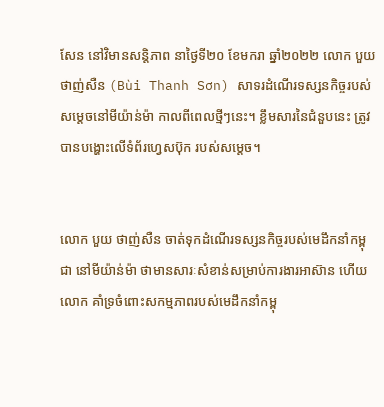សែន នៅវិមានសន្តិភាព នាថ្ងៃទី២០ ខែមករា ឆ្នាំ២០២២ លោក បួយ ថាញ់សឺន (Bùi Thanh Sơn) សាទរដំណើរទស្សនកិច្ចរបស់សម្តេចនៅមីយ៉ាន់ម៉ា កាលពីពេលថ្មីៗនេះ។ ខ្លឹមសារនៃជំនួបនេះ ត្រូវបានបង្ហោះលើទំព័រហ្វេសប៊ុក របស់សម្តេច។


លោក បួយ ថាញ់សឺន ចាត់ទុកដំណើរទស្សនកិច្ចរបស់មេដឹកនាំកម្ពុជា នៅមីយ៉ាន់ម៉ា ថាមានសារៈសំខាន់សម្រាប់ការងារអាស៊ាន ហើយលោក គាំទ្រចំពោះសកម្មភាពរបស់មេដឹកនាំកម្ពុ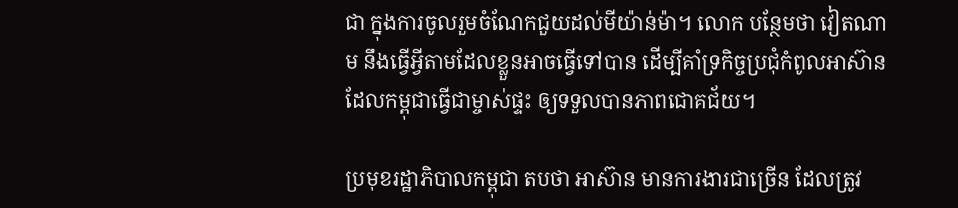ជា ក្នុងការចូលរួមចំណែកជួយដល់មីយ៉ាន់ម៉ា។ លោក បន្ថែមថា វៀតណាម នឹងធ្វើអ្វីតាមដែលខ្លួនអាចធ្វើទៅបាន ដើម្បីគាំទ្រកិច្ចប្រជុំកំពូលអាស៊ាន ដែលកម្ពុជាធ្វើជាម្ចាស់ផ្ទះ ឲ្យទទួលបានភាពជោគជ័យ។

ប្រមុខរដ្ឋាភិបាលកម្ពុជា តបថា អាស៊ាន មានការងារជាច្រើន ដែលត្រូវ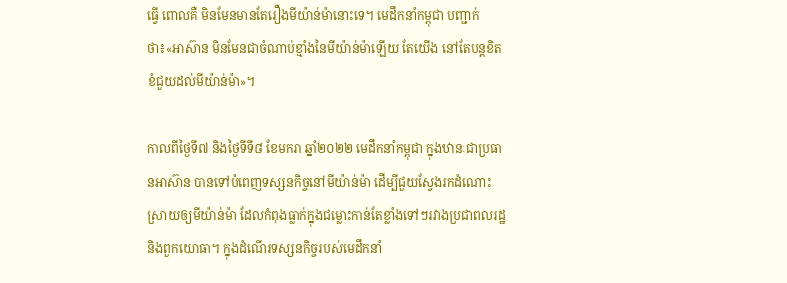ធ្វើ ពោលគឺ មិនមែនមានតែរឿងមីយ៉ាន់ម៉ានោះទេ។ មេដឹកនាំកម្ពុជា បញ្ជាក់ថា៖«អាស៊ាន មិនមែនជាចំណាប់ខ្មាំងនៃមីយ៉ាន់ម៉ាឡើយ តែយើង នៅតែបន្តខិតខំជួយដល់មីយ៉ាន់ម៉ា»។

កាលពីថ្ងៃទី៧ និងថ្ងៃទីទី៨ ខែមករា ឆ្នាំ២០២២ មេដឹកនាំកម្ពុជា ក្នុងឋានៈជាប្រធានអាស៊ាន បានទៅបំពេញទស្សនកិច្ចនៅមីយ៉ាន់ម៉ា ដើម្បីជួយស្វែងរកដំណោះស្រាយឲ្យមីយ៉ាន់ម៉ា ដែលកំពុងធ្លាក់ក្នុងជម្លោះកាន់តែខ្លាំងទៅៗរវាងប្រជាពលរដ្ឋ និងពួកយោធា។ ក្នុងដំណើរទស្សនកិច្ចរបស់មេដឹកនាំ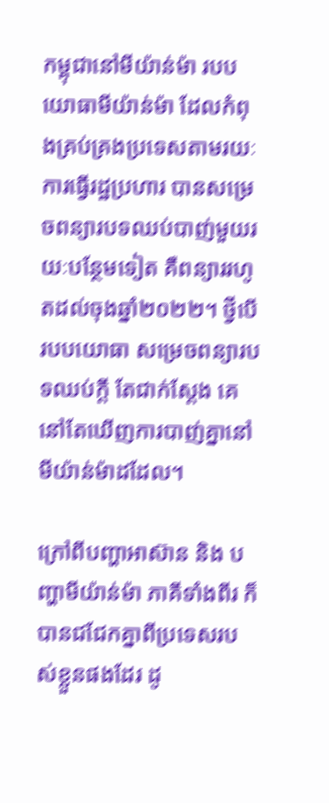កម្ពុជានៅមីយ៉ាន់ម៉ា របបយោធាមីយ៉ាន់ម៉ា ដែលកំពុងគ្រប់គ្រងប្រទេសតាមរយៈការធ្វើរដ្ឋប្រហារ បានសម្រេចពន្យារបទឈប់បាញ់មួយរយៈបន្ថែមទៀត គឺពន្យាររហូតដល់ចុងឆ្នាំ២០២២។ ថ្វីបើរបបយោធា សម្រេចពន្យារបទឈប់ក្តី តែជាក់ស្តែង គេ នៅតែឃើញការបាញ់គ្នានៅមីយ៉ាន់ម៉ាដដែល។

ក្រៅពីបញ្ហាអាស៊ាន និង បញ្ហាមីយ៉ាន់ម៉ា ភាគីទាំងពីរ ក៏បានជជែកគ្នាពីប្រទេសរបស់ខ្លួនផងដែរ ដូ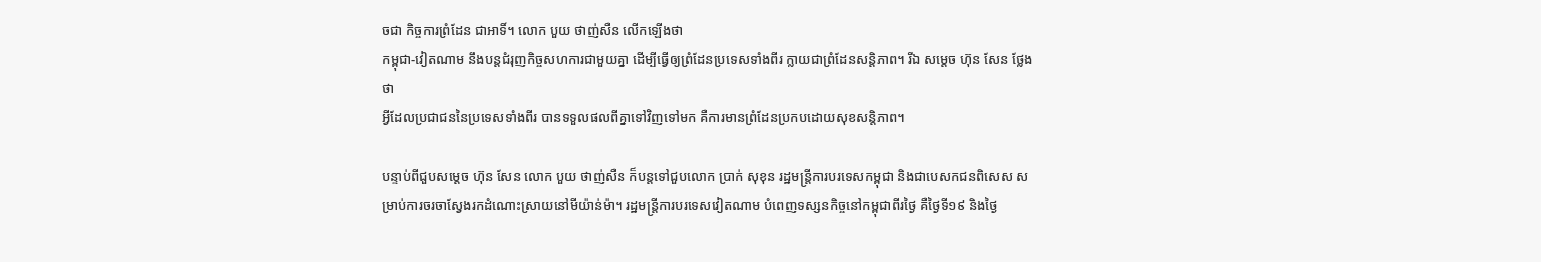ចជា កិច្ចការព្រំដែន ជាអាទិ៍។ លោក បួយ ថាញ់សឺន លើកឡើងថា
កម្ពុជា-វៀតណាម នឹងបន្តជំរុញកិច្ចសហការជាមួយគ្នា ដើម្បីធ្វើឲ្យព្រំដែនប្រទេសទាំងពីរ ក្លាយជាព្រំដែនសន្តិភាព។ រីឯ សម្តេច ហ៊ុន សែន ថ្លែងថា
អ្វីដែលប្រជាជននៃប្រទេសទាំងពីរ បានទទួលផលពីគ្នាទៅវិញទៅមក គឺការមានព្រំដែនប្រកបដោយសុខសន្តិភាព។

បន្ទាប់ពីជួបសម្តេច ហ៊ុន សែន លោក បួយ ថាញ់សឺន ក៏បន្តទៅជួបលោក ប្រាក់ សុខុន រដ្ឋមន្រ្តីការបរទេសកម្ពុជា និងជាបេសកជនពិសេស សម្រាប់ការចរចាស្វែងរកដំណោះស្រាយនៅមីយ៉ាន់ម៉ា។ រដ្ឋមន្រ្តីការបរទេសវៀតណាម បំពេញទស្សនកិច្ចនៅកម្ពុជាពីរថ្ងៃ គឺថ្ងៃទី១៩ និងថ្ងៃ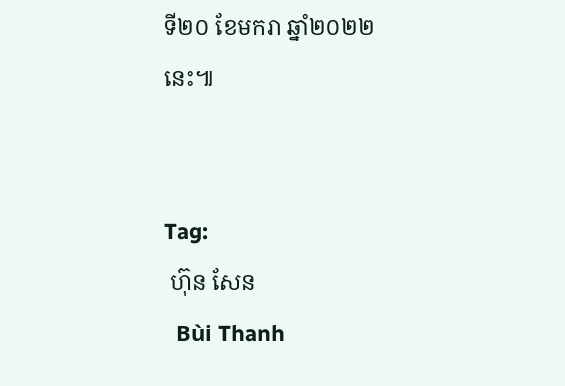ទី២០ ខែមករា ឆ្នាំ២០២២នេះ៕


Tag:
 ហ៊ុន សែន
  Bùi Thanh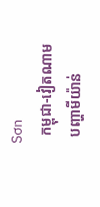Sơn
  កម្ពុជា-វៀតណាម
  បញ្ហាមីយ៉ាន់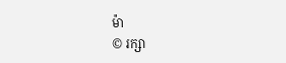ម៉ា
© រក្សា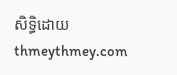សិទ្ធិដោយ thmeythmey.com